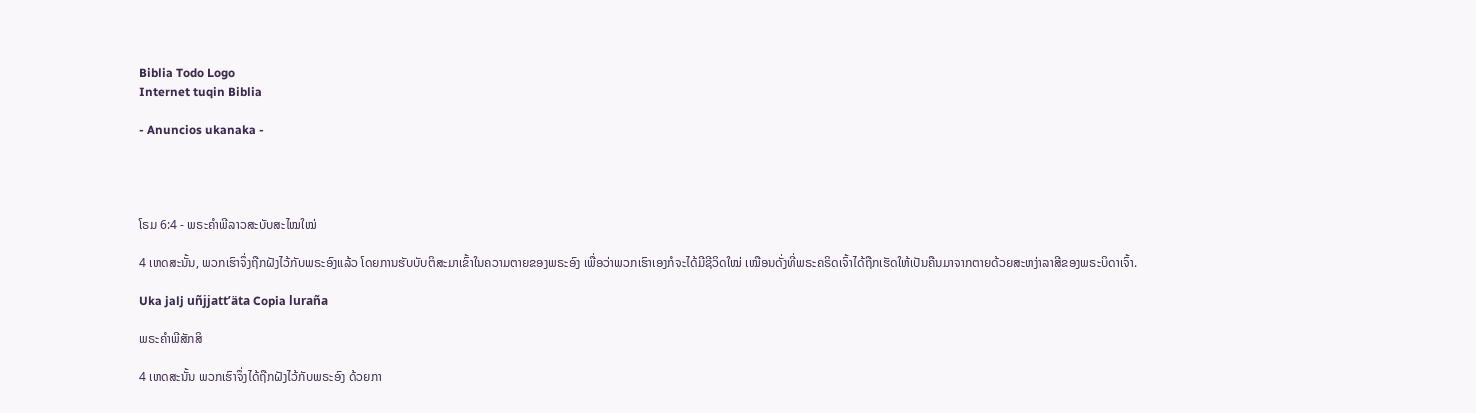Biblia Todo Logo
Internet tuqin Biblia

- Anuncios ukanaka -




ໂຣມ 6:4 - ພຣະຄຳພີລາວສະບັບສະໄໝໃໝ່

4 ເຫດສະນັ້ນ, ພວກເຮົາຈຶ່ງຖືກຝັງໄວ້ກັບພຣະອົງແລ້ວ ໂດຍການຮັບບັບຕິສະມາເຂົ້າໃນຄວາມຕາຍຂອງພຣະອົງ ເພື່ອວ່າພວກເຮົາເອງກໍຈະໄດ້ມີຊີວິດໃໝ່ ເໝືອນດັ່ງທີ່ພຣະຄຣິດເຈົ້າໄດ້ຖືກເຮັດໃຫ້ເປັນຄືນມາຈາກຕາຍດ້ວຍສະຫງ່າລາສີຂອງພຣະບິດາເຈົ້າ.

Uka jalj uñjjattʼäta Copia luraña

ພຣະຄຳພີສັກສິ

4 ເຫດສະນັ້ນ ພວກເຮົາຈຶ່ງໄດ້ຖືກຝັງໄວ້ກັບພຣະອົງ ດ້ວຍກາ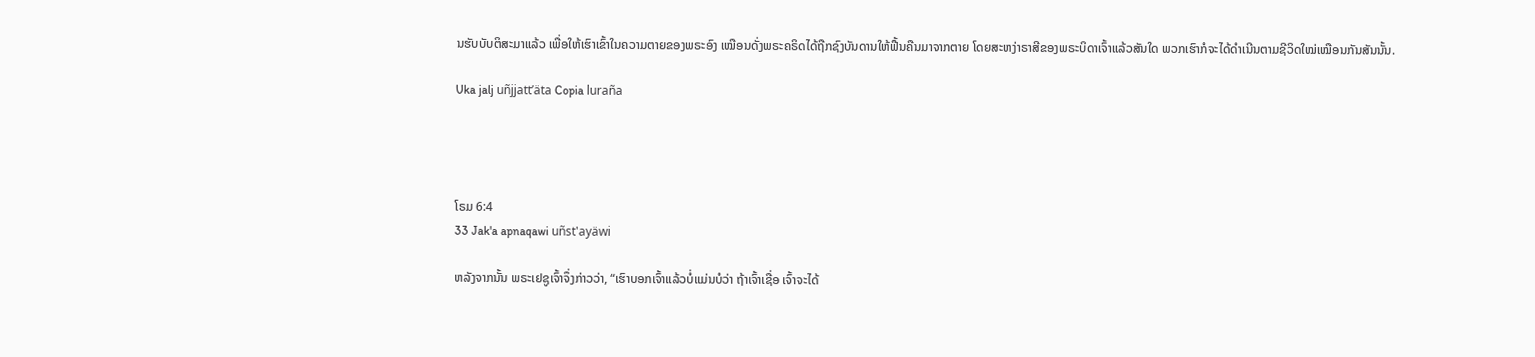ນຮັບບັບຕິສະມາແລ້ວ ເພື່ອໃຫ້ເຮົາເຂົ້າໃນຄວາມຕາຍຂອງພຣະອົງ ເໝືອນດັ່ງພຣະຄຣິດໄດ້ຖືກຊົງບັນດານໃຫ້ຟື້ນຄືນມາຈາກຕາຍ ໂດຍສະຫງ່າຣາສີຂອງພຣະບິດາເຈົ້າແລ້ວສັນໃດ ພວກເຮົາກໍຈະໄດ້ດຳເນີນຕາມຊີວິດໃໝ່ເໝືອນກັນສັນນັ້ນ.

Uka jalj uñjjattʼäta Copia luraña




ໂຣມ 6:4
33 Jak'a apnaqawi uñst'ayäwi

ຫລັງຈາກນັ້ນ ພຣະເຢຊູເຈົ້າຈຶ່ງກ່າວວ່າ, “ເຮົາບອກເຈົ້າແລ້ວບໍ່ແມ່ນບໍວ່າ ຖ້າເຈົ້າເຊື່ອ ເຈົ້າຈະໄດ້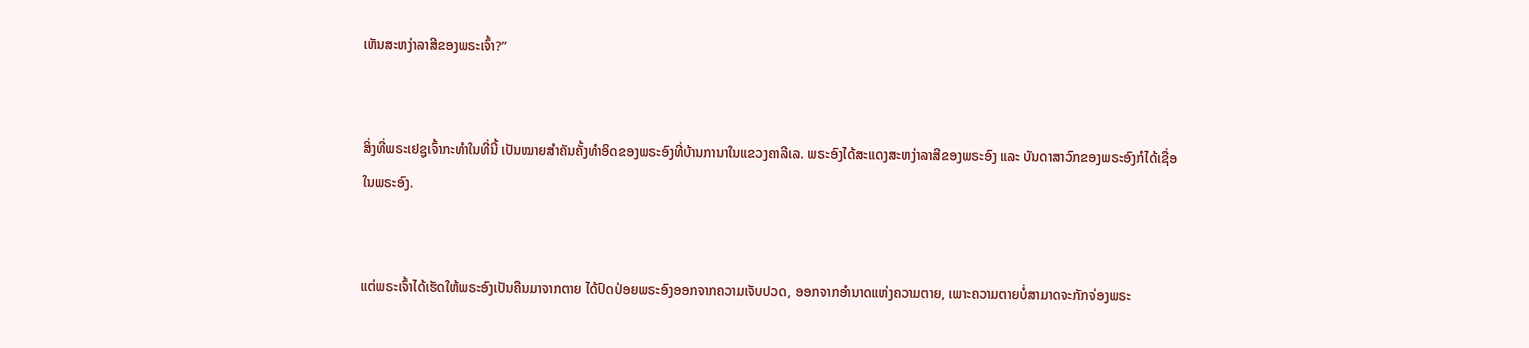ເຫັນສະຫງ່າລາສີຂອງພຣະເຈົ້າ?”


ສິ່ງທີ່ພຣະເຢຊູເຈົ້າກະທຳໃນທີ່ນີ້ ເປັນໝາຍສຳຄັນຄັ້ງທຳອິດຂອງພຣະອົງທີ່ບ້ານການາໃນແຂວງຄາລີເລ. ພຣະອົງໄດ້ສະແດງສະຫງ່າລາສີຂອງພຣະອົງ ແລະ ບັນດາສາວົກຂອງພຣະອົງກໍໄດ້ເຊື່ອໃນພຣະອົງ.


ແຕ່ພຣະເຈົ້າໄດ້ເຮັດໃຫ້ພຣະອົງເປັນຄືນມາຈາກຕາຍ ໄດ້ປົດປ່ອຍພຣະອົງອອກຈາກຄວາມເຈັບປວດ, ອອກຈາກອຳນາດແຫ່ງຄວາມຕາຍ, ເພາະຄວາມຕາຍບໍ່ສາມາດຈະກັກຈ່ອງພຣະ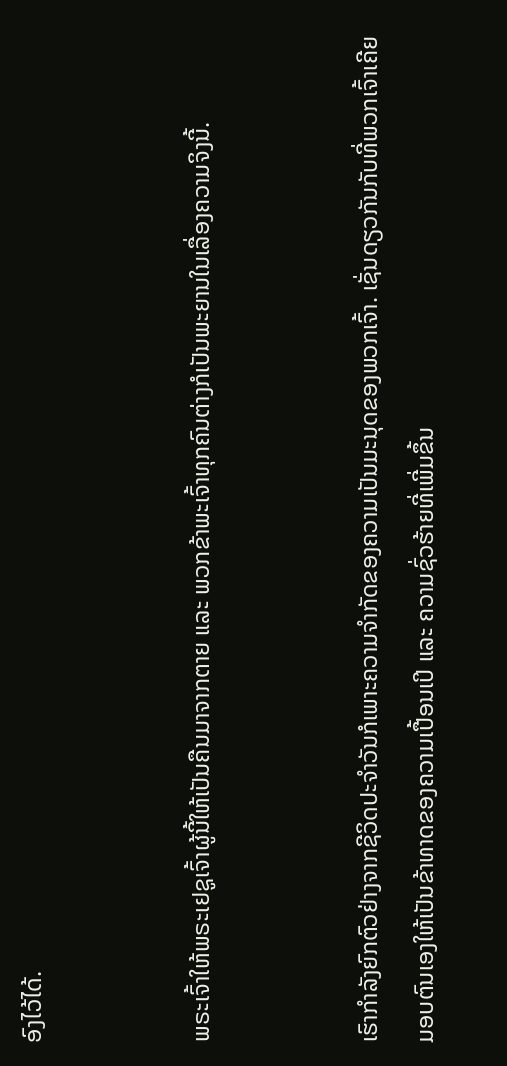ອົງໄວ້ໄດ້.


ພຣະເຈົ້າໃຫ້ພຣະເຢຊູເຈົ້າຜູ້ນີ້ໃຫ້ເປັນຄືນມາຈາກຕາຍ ແລະ ພວກຂ້າພະເຈົ້າທຸກຄົນຕ່າງກໍເປັນພະຍານໃນເລື່ອງຄວາມຈິງນີ້.


ເຮົາກຳລັງຍົກຕົວຢ່າງຈາກຊີວິດປະຈໍາວັນກໍເພາະຄວາມຈໍາກັດຂອງຄວາມເປັນມະນຸດຂອງພວກເຈົ້າ. ເຊັ່ນດຽວກັນກັບທີ່ພວກເຈົ້າເຄີຍມອບຕົນເອງໃຫ້ເປັນຂ້າທາດຂອງຄວາມເປື້ອນເປິ ແລະ ຄວາມຊົ່ວຮ້າຍທີ່ເພີ່ມຂຶ້ນ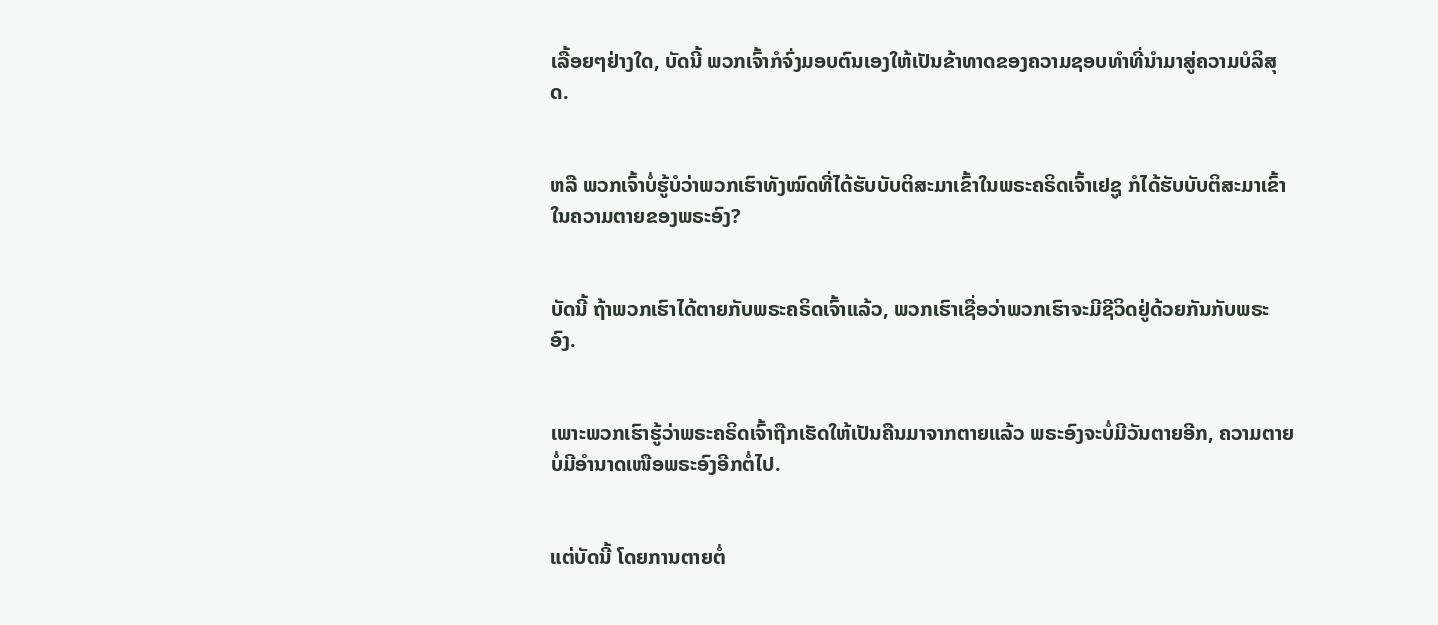ເລື້ອຍໆຢ່າງໃດ, ບັດນີ້ ພວກເຈົ້າກໍຈົ່ງມອບຕົນເອງໃຫ້ເປັນຂ້າທາດຂອງຄວາມຊອບທຳທີ່ນຳມາສູ່ຄວາມບໍລິສຸດ.


ຫລື ພວກເຈົ້າບໍ່ຮູ້ບໍວ່າພວກເຮົາທັງໝົດທີ່ໄດ້ຮັບບັບຕິສະມາເຂົ້າໃນພຣະຄຣິດເຈົ້າເຢຊູ ກໍໄດ້ຮັບບັບຕິສະມາເຂົ້າໃນຄວາມຕາຍຂອງພຣະອົງ?


ບັດນີ້ ຖ້າພວກເຮົາໄດ້ຕາຍກັບພຣະຄຣິດເຈົ້າແລ້ວ, ພວກເຮົາເຊື່ອວ່າພວກເຮົາຈະມີຊີວິດຢູ່ດ້ວຍກັນກັບພຣະອົງ.


ເພາະພວກເຮົາຮູ້ວ່າພຣະຄຣິດເຈົ້າຖືກເຮັດໃຫ້ເປັນຄືນມາຈາກຕາຍແລ້ວ ພຣະອົງຈະບໍ່ມີວັນຕາຍອີກ, ຄວາມຕາຍບໍ່ມີອຳນາດເໜືອພຣະອົງອີກຕໍ່ໄປ.


ແຕ່ບັດນີ້ ໂດຍການຕາຍຕໍ່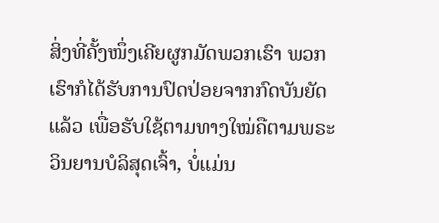ສິ່ງທີ່ຄັ້ງໜຶ່ງເຄີຍຜູກມັດພວກເຮົາ ພວກເຮົາກໍໄດ້ຮັບການປົດປ່ອຍຈາກກົດບັນຍັດແລ້ວ ເພື່ອຮັບໃຊ້ຕາມທາງໃໝ່ຄືຕາມພຣະວິນຍານບໍລິສຸດເຈົ້າ, ບໍ່ແມ່ນ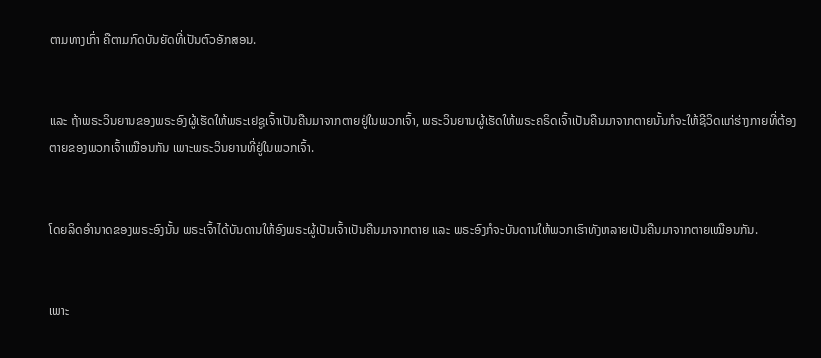ຕາມທາງເກົ່າ ຄືຕາມກົດບັນຍັດທີ່ເປັນຕົວອັກສອນ.


ແລະ ຖ້າພຣະວິນຍານຂອງພຣະອົງຜູ້ເຮັດໃຫ້ພຣະເຢຊູເຈົ້າເປັນຄືນມາຈາກຕາຍຢູ່ໃນພວກເຈົ້າ, ພຣະວິນຍານຜູ້ເຮັດໃຫ້ພຣະຄຣິດເຈົ້າເປັນຄືນມາຈາກຕາຍນັ້ນກໍຈະໃຫ້ຊີວິດແກ່ຮ່າງກາຍທີ່ຕ້ອງຕາຍຂອງພວກເຈົ້າເໝືອນກັນ ເພາະພຣະວິນຍານທີ່ຢູ່ໃນພວກເຈົ້າ.


ໂດຍລິດອຳນາດຂອງພຣະອົງນັ້ນ ພຣະເຈົ້າໄດ້ບັນດານໃຫ້ອົງພຣະຜູ້ເປັນເຈົ້າເປັນຄືນມາຈາກຕາຍ ແລະ ພຣະອົງກໍຈະບັນດານໃຫ້ພວກເຮົາທັງຫລາຍເປັນຄືນມາຈາກຕາຍເໝືອນກັນ.


ເພາະ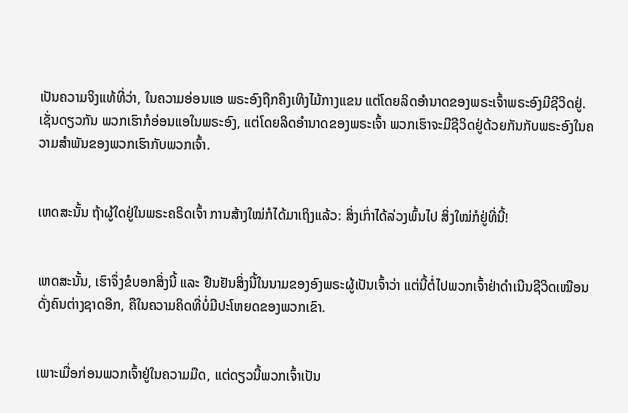ເປັນຄວາມຈິງແທ້ທີ່ວ່າ, ໃນຄວາມອ່ອນແອ ພຣະອົງຖືກຄຶງເທິງໄມ້ກາງແຂນ ແຕ່ໂດຍລິດອຳນາດຂອງພຣະເຈົ້າພຣະອົງມີຊີວິດຢູ່. ເຊັ່ນດຽວກັນ ພວກເຮົາກໍອ່ອນແອໃນພຣະອົງ, ແຕ່ໂດຍລິດອຳນາດຂອງພຣະເຈົ້າ ພວກເຮົາຈະມີຊີວິດຢູ່ດ້ວຍກັນກັບພຣະອົງໃນຄວາມສຳພັນຂອງພວກເຮົາກັບພວກເຈົ້າ.


ເຫດສະນັ້ນ ຖ້າຜູ້ໃດຢູ່ໃນພຣະຄຣິດເຈົ້າ ການສ້າງໃໝ່ກໍໄດ້ມາເຖິງແລ້ວ: ສິ່ງເກົ່າໄດ້ລ່ວງພົ້ນໄປ ສິ່ງໃໝ່ກໍຢູ່ທີ່ນີ້!


ເຫດສະນັ້ນ, ເຮົາຈຶ່ງຂໍບອກສິ່ງນີ້ ແລະ ຢືນຢັນສິ່ງນີ້ໃນນາມຂອງອົງພຣະຜູ້ເປັນເຈົ້າວ່າ ແຕ່ນີ້ຕໍ່ໄປພວກເຈົ້າຢ່າດຳເນີນຊີວິດເໝືອນດັ່ງຄົນຕ່າງຊາດອີກ, ຄືໃນຄວາມຄິດທີ່ບໍ່ມີປະໂຫຍດຂອງພວກເຂົາ.


ເພາະເມື່ອກ່ອນພວກເຈົ້າຢູ່ໃນຄວາມມືດ, ແຕ່ດຽວນີ້ພວກເຈົ້າເປັນ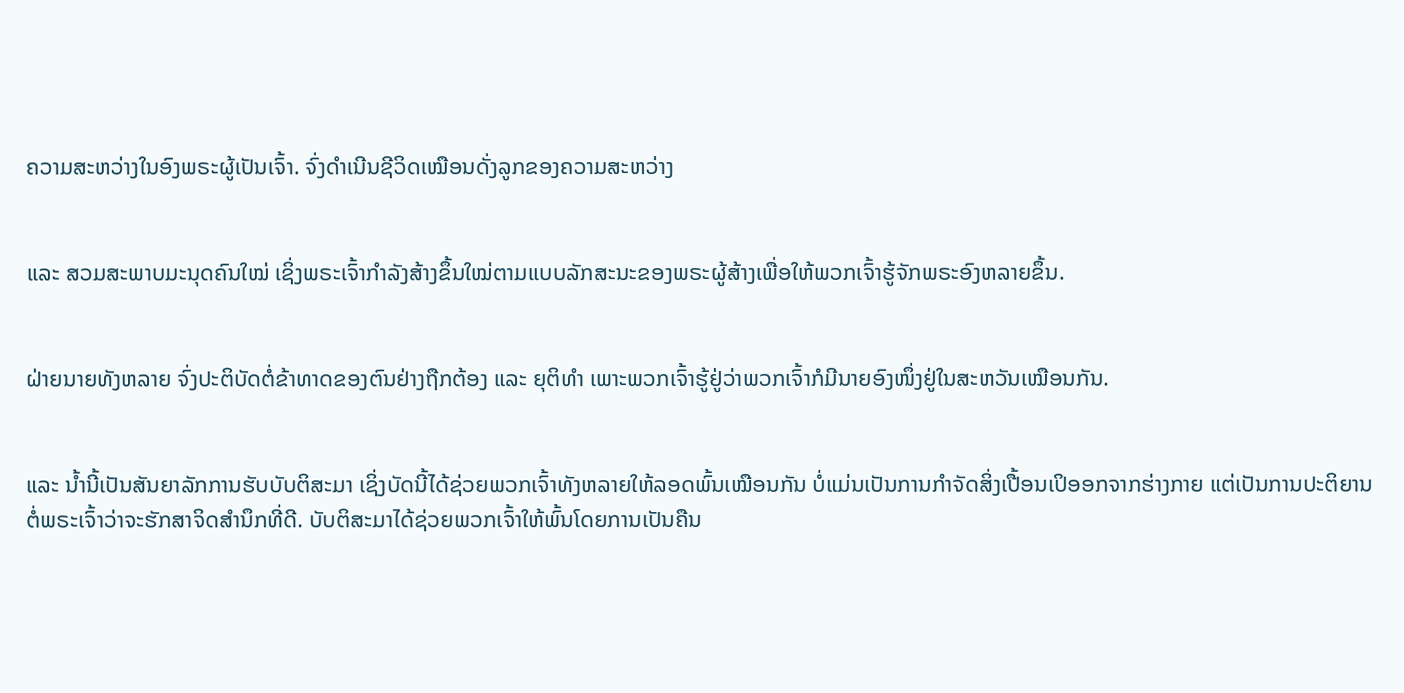ຄວາມສະຫວ່າງໃນອົງພຣະຜູ້ເປັນເຈົ້າ. ຈົ່ງດຳເນີນຊີວິດເໝືອນດັ່ງລູກຂອງຄວາມສະຫວ່າງ


ແລະ ສວມສະພາບມະນຸດຄົນໃໝ່ ເຊິ່ງພຣະເຈົ້າກຳລັງສ້າງຂຶ້ນໃໝ່ຕາມແບບລັກສະນະຂອງພຣະຜູ້ສ້າງເພື່ອໃຫ້ພວກເຈົ້າຮູ້ຈັກພຣະອົງຫລາຍຂຶ້ນ.


ຝ່າຍນາຍທັງຫລາຍ ຈົ່ງປະຕິບັດຕໍ່ຂ້າທາດຂອງຕົນຢ່າງຖືກຕ້ອງ ແລະ ຍຸຕິທຳ ເພາະພວກເຈົ້າຮູ້ຢູ່ວ່າພວກເຈົ້າກໍມີນາຍອົງໜຶ່ງຢູ່ໃນສະຫວັນເໝືອນກັນ.


ແລະ ນ້ຳນີ້ເປັນສັນຍາລັກການຮັບບັບຕິສະມາ ເຊິ່ງບັດນີ້ໄດ້ຊ່ວຍພວກເຈົ້າທັງຫລາຍໃຫ້ລອດພົ້ນເໝືອນກັນ ບໍ່ແມ່ນເປັນການກຳຈັດສິ່ງເປື້ອນເປິອອກຈາກຮ່າງກາຍ ແຕ່ເປັນການປະຕິຍານຕໍ່ພຣະເຈົ້າວ່າຈະຮັກສາຈິດສຳນຶກທີ່ດີ. ບັບຕິສະມາໄດ້ຊ່ວຍພວກເຈົ້າໃຫ້ພົ້ນໂດຍການເປັນຄືນ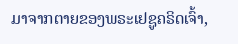ມາຈາກຕາຍຂອງພຣະເຢຊູຄຣິດເຈົ້າ,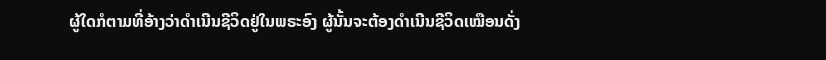ຜູ້ໃດກໍຕາມທີ່ອ້າງວ່າດຳເນີນຊີວິດຢູ່ໃນພຣະອົງ ຜູ້ນັ້ນຈະຕ້ອງດຳເນີນຊີວິດເໝືອນດັ່ງ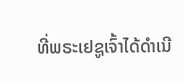ທີ່ພຣະເຢຊູເຈົ້າໄດ້ດຳເນີ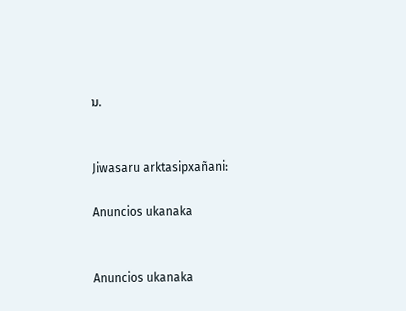ນ.


Jiwasaru arktasipxañani:

Anuncios ukanaka


Anuncios ukanaka